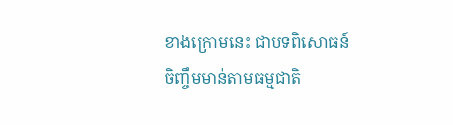ខាងក្រោមនេះ ជាបទពិសោធន៍ចិញ្ចឹមមាន់តាមធម្មជាតិ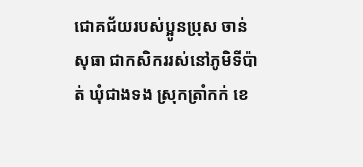ជោគជ័យរបស់ប្អូនប្រុស ចាន់ សុធា ជាកសិកររស់នៅភូមិទីប៉ាត់ ឃុំជាងទង ស្រុកត្រាំកក់ ខេ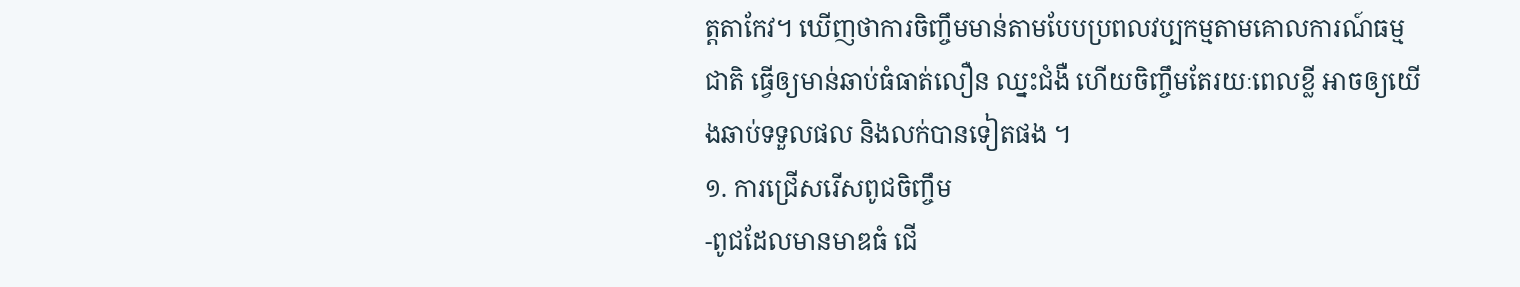ត្តតាកែវ។ ឃើញថាការចិញ្ចឹមមាន់តាមបែបប្រពលវប្បកម្មតាមគោលការណ៍ធម្មជាតិ ធ្វើឲ្យមាន់ឆាប់ធំធាត់លឿន ឈ្នះជំងឺ ហើយចិញ្ចឹមតែរយៈពេលខ្លី អាចឲ្យយើងឆាប់ទទួលផល និងលក់បានទៀតផង ។
១. ការជ្រើសរើសពូជចិញ្ចឹម
-ពូជដែលមានមាឌធំ ជើ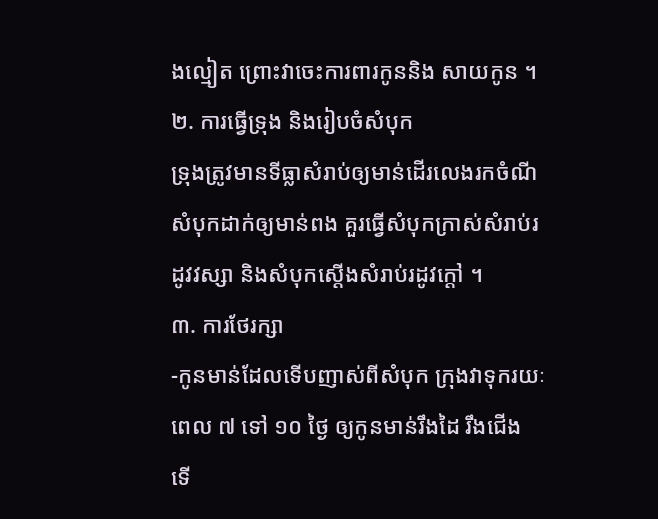ងល្មៀត ព្រោះវាចេះការពារកូននិង សាយកូន ។
២. ការធ្វើទ្រុង និងរៀបចំសំបុក
ទ្រុងត្រូវមានទីធ្លាសំរាប់ឲ្យមាន់ដើរលេងរកចំណី
សំបុកដាក់ឲ្យមាន់ពង គួរធ្វើសំបុកក្រាស់សំរាប់រដូវវស្សា និងសំបុកស្តើងសំរាប់រដូវក្តៅ ។
៣. ការថែរក្សា
-កូនមាន់ដែលទើបញាស់ពីសំបុក ក្រុងវាទុករយៈពេល ៧ ទៅ ១០ ថ្ងៃ ឲ្យកូនមាន់រឹងដៃ រឹងជើង ទើ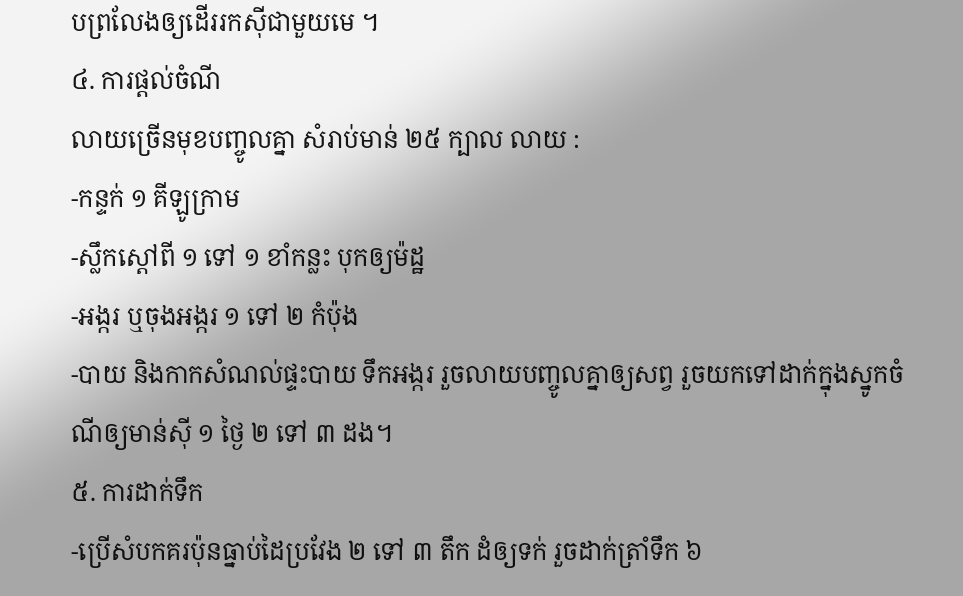បព្រលែងឲ្យដើររកស៊ីជាមួយមេ ។
៤. ការផ្តល់ចំណី
លាយច្រើនមុខបញ្ចូលគ្នា សំរាប់មាន់ ២៥ ក្បាល លាយ :
-កន្ទក់ ១ គីឡូក្រាម
-ស្លឹកស្តៅពី ១ ទៅ ១ ខាំកន្លះ បុកឲ្យម៉ដ្ឋ
-អង្ករ ឬចុងអង្ករ ១ ទៅ ២ កំប៉ុង
-បាយ និងកាកសំណល់ផ្ទះបាយ ទឹកអង្ករ រួចលាយបញ្ចូលគ្នាឲ្យសព្វ រួចយកទៅដាក់ក្នុងស្នូកចំណីឲ្យមាន់ស៊ី ១ ថ្ងៃ ២ ទៅ ៣ ដង។
៥. ការដាក់ទឹក
-ប្រើសំបកគរប៉ុនធ្នាប់ដៃប្រវែង ២ ទៅ ៣ តឹក ដំឲ្យទក់ រួចដាក់ត្រាំទឹក ៦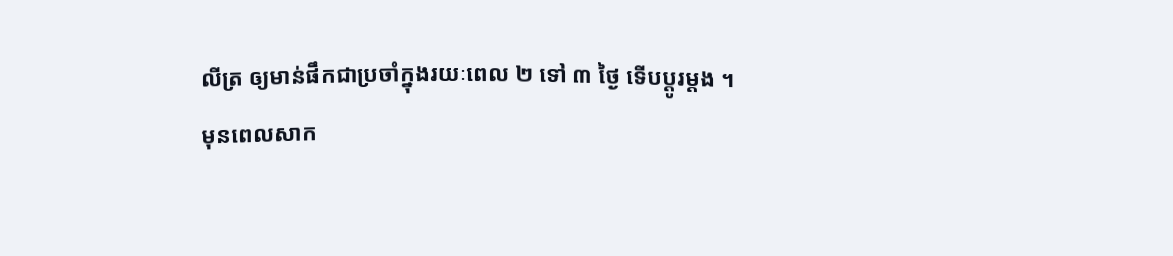លីត្រ ឲ្យមាន់ផឹកជាប្រចាំក្នុងរយៈពេល ២ ទៅ ៣ ថ្ងៃ ទើបប្តូរម្តង ។
មុនពេលសាក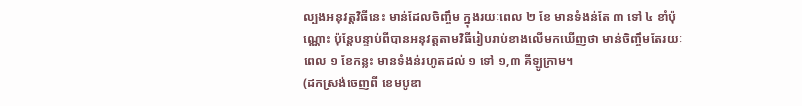ល្បងអនុវត្តវិធីនេះ មាន់ដែលចិញ្ចឹម ក្នុងរយៈពេល ២ ខែ មានទំងន់តែ ៣ ទៅ ៤ ខាំប៉ុណ្ណោះ ប៉ុន្តែបន្ទាប់ពីបានអនុវត្តតាមវិធីរៀបរាប់ខាងលើមកឃើញថា មាន់ចិញ្ចឹមតែរយៈពេល ១ ខែកន្លះ មានទំងន់រហូតដល់ ១ ទៅ ១,៣ គីឡូក្រាម។
(ដកស្រង់ចេញពី ខេមបូឌា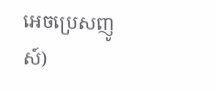អេចប្រេសញូស៍)